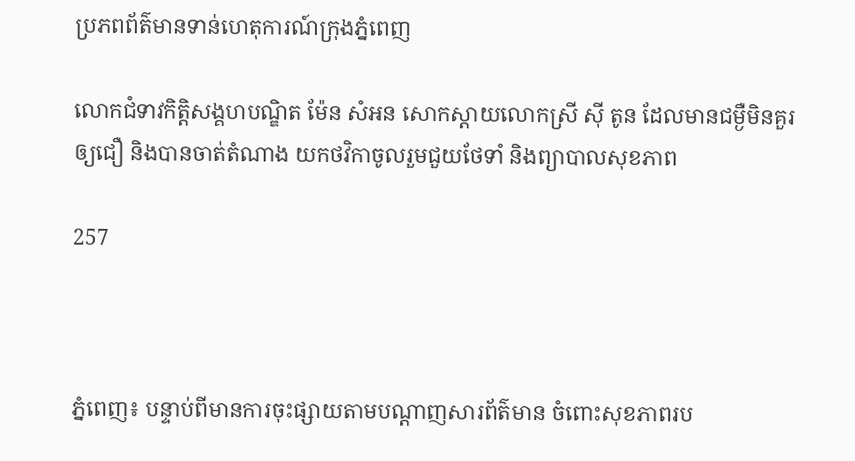ប្រភពព័ត៌មានទាន់ហេតុការណ៍ក្រុងភ្នំពេញ

លោកជំទាវកិត្តិសង្គហបណ្ឌិត ម៉ែន សំអន សោកស្តាយលោកស្រី ស៊ី តូន ដែលមានជម្ងឺមិនគួរឲ្យជឿ និងបានចាត់តំណាង យកថវិកាចូលរួមជួយថែទាំ និងព្យាបាលសុខភាព

257



ភ្នំពេញ៖ បន្ទាប់ពីមានការចុះផ្សាយតាមបណ្តាញសារព័ត៌មាន ចំពោះសុខភាពរប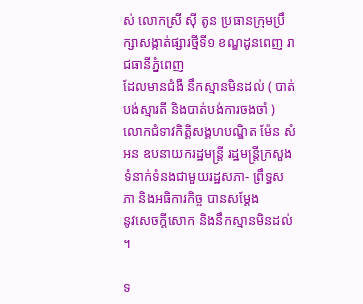ស់ លោកស្រី ស៊ី តូន ប្រធានក្រុមប្រឹក្សាសង្កាត់ផ្សារថ្មីទី១ ខណ្ឌដូនពេញ រាជធានីភ្នំពេញ
ដែលមានជំងឺ នឹកស្មានមិនដល់ ( បាត់បង់ស្មារតី និងបាត់បង់ការចងចាំ ) លោកជំទាវកិត្តិសង្គហបណ្ឌិត ម៉ែន សំអន ឧបនាយករដ្ឋមន្ត្រី រដ្ឋមន្ត្រីក្រសួងទំនាក់ទំនងជាមួយរដ្ឋសភា- ព្រឹទ្ធសភា និងអធិការកិច្ច បានសម្ដែង
នូវសេចក្តីសោក និងនឹកស្មានមិនដល់ ។

ទ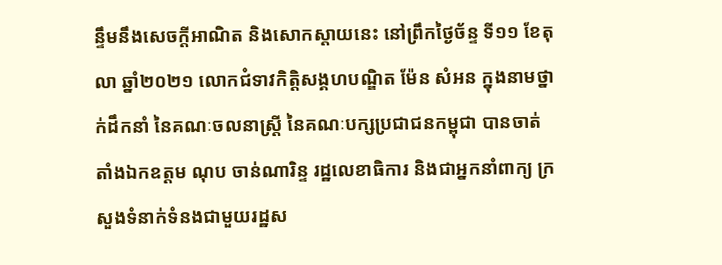ន្ទឹមនឹងសេចក្តីអាណិត និងសោកស្តាយនេះ នៅព្រឹកថ្ងៃច័ន្ទ ទី១១ ខែតុលា ឆ្នាំ២០២១ លោកជំទាវកិត្តិសង្គហបណ្ឌិត ម៉ែន សំអន ក្នុងនាមថ្នាក់ដឹកនាំ នៃគណៈចលនាស្ត្រី នៃគណៈបក្សប្រជាជនកម្ពុជា បានចាត់តាំងឯកឧត្តម ណុប ចាន់ណារិន្ទ រដ្ឋលេខាធិការ និងជាអ្នកនាំពាក្យ ក្រសួងទំនាក់ទំនងជាមួយរដ្ឋស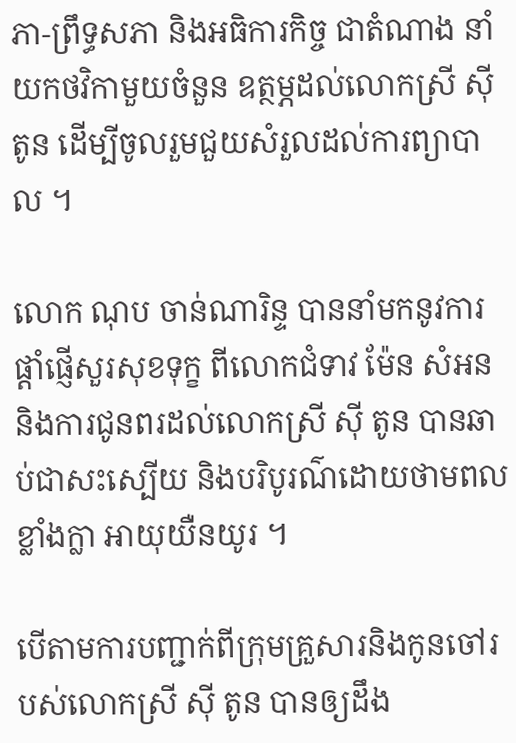ភា-ព្រឹទ្ធសភា និងអធិការកិច្ច ជាតំណាង នាំយកថវិកាមួយចំនួន ឧត្ថម្ភដល់លោកស្រី ស៊ី តូន ដើម្បីចូលរួមជួយសំរួលដល់ការព្យាបាល ។

លោក ណុប ចាន់ណារិន្ទ បាននាំមកនូវការផ្តាំផ្ញើសួរសុខទុក្ខ ពីលោកជំទាវ ម៉ែន សំអន និងការជូនពរដល់លោកស្រី ស៊ី តូន បានឆាប់ជាសះស្បើយ និងបរិបូរណ៌ដោយថាមពលខ្លាំងក្លា អាយុយឺនយូរ ។

បើតាមការបញ្ជាក់ពីក្រុមគ្រួសារនិងកូនចៅរបស់លោកស្រី ស៊ី តូន បានឲ្យដឹង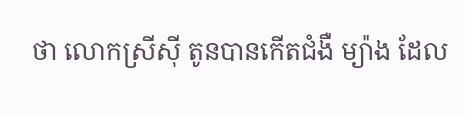ថា លោកស្រីស៊ី តូនបានកើតជំងឺ ម្យ៉ាង ដែល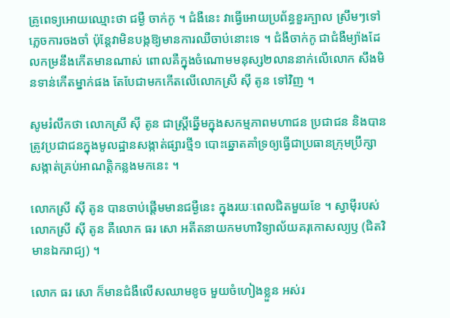គ្រូពេទ្យអោយឈ្មោះថា ជម្ងឺ ចាក់កូ ។ ជំងឺនេះ វាធ្វើអោយប្រព័ន្ធខួរក្បាល ស្រឹមៗទៅ ភ្លេចការចងចាំ ប៉ុន្តែវាមិនបង្កឱ្យមានការឈឺចាប់នោះទេ ។ ជំងឺចាក់កូ ជាជំងឺម្យ៉ាងដែលកម្រនឹងកើតមានណាស់ ពោលគឺក្នុងចំណោមមនុស្ស២លាននាក់លើលោក សឹងមិនទាន់កើតម្នាក់ផង តែបែជាមកកើតលើលោកស្រី ស៊ី តូន ទៅវិញ ។

សូមរំលឹកថា លោកស្រី ស៊ី តូន ជាស្ត្រីឆ្នើមក្នុងសកម្មភាពមហាជន ប្រជាជន និងបានត្រូវប្រជាជនក្នុងមូលដ្ឋានសង្កាត់ផ្សារថ្មី១ បោះឆ្នោតគាំទ្រឲ្យធ្វើជាប្រធានក្រុមប្រឹក្សាសង្កាត់គ្រប់អាណត្តិកន្លងមកនេះ ។

លោកស្រី ស៊ី តូន បានចាប់ផ្តើមមានជម្ងឺនេះ ក្នុងរយៈពេលជិតមួយខែ ។ ស្វាម៉ីរបស់លោកស្រី ស៊ី តូន គឺលោក ធរ សោ អតីតនាយកមហាវិទ្យាល័យគរុកោសល្យឫ (ជិតវិមានឯករាជ្យ) ។

លោក ធរ សោ ក៏មានជំងឺលើសឈាមខូច មួយចំហៀងខ្លួន អស់រ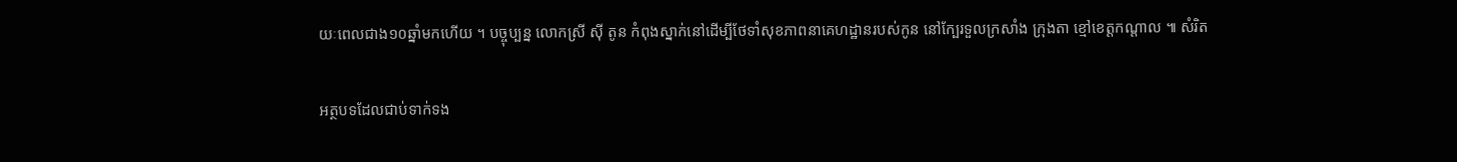យៈពេលជាង១០ឆ្នាំមកហើយ ។ បច្ចុប្បន្ន លោកស្រី ស៊ី តូន កំពុងស្នាក់នៅដើម្បីថែទាំសុខភាពនាគេហដ្ឋានរបស់កូន នៅក្បែរទួលក្រសាំង ក្រុងតា ខ្មៅខេត្តកណ្តាល ៕ សំរិត

អត្ថបទដែលជាប់ទាក់ទង